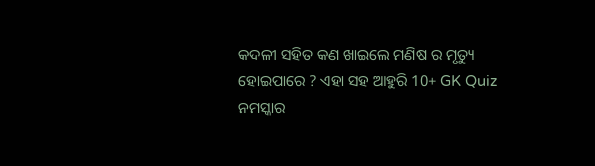କଦଳୀ ସହିତ କଣ ଖାଇଲେ ମଣିଷ ର ମୃତ୍ୟୁ ହୋଇପାରେ ? ଏହା ସହ ଆହୁରି 10+ GK Quiz
ନମସ୍କାର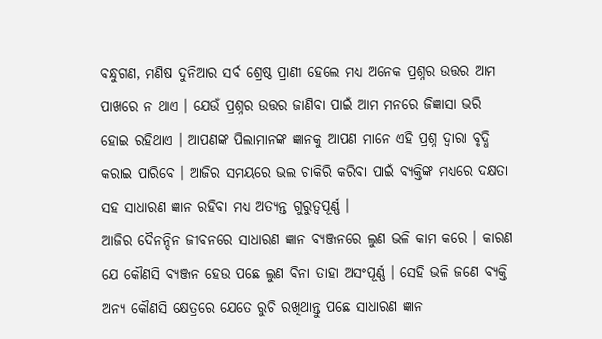ବନ୍ଧୁଗଣ, ମଣିଷ ଦୁନିଆର ସର୍ବ ଶ୍ରେଷ୍ଠ ପ୍ରାଣୀ ହେଲେ ମଧ୍ୟ ଅନେକ ପ୍ରଶ୍ନର ଉତ୍ତର ଆମ ପାଖରେ ନ ଥାଏ । ଯେଉଁ ପ୍ରଶ୍ନର ଉତ୍ତର ଜାଣିବା ପାଇଁ ଆମ ମନରେ ଜିଜ୍ଞାସା ଭରି ହୋଇ ରହିଥାଏ । ଆପଣଙ୍କ ପିଲାମାନଙ୍କ ଜ୍ଞାନକୁ ଆପଣ ମାନେ ଏହି ପ୍ରଶ୍ନ ଦ୍ଵାରା ବୃଦ୍ଧି କରାଇ ପାରିବେ । ଆଜିର ସମୟରେ ଭଲ ଚାକିରି କରିବା ପାଇଁ ବ୍ୟକ୍ତିଙ୍କ ମଧ୍ୟରେ ଦକ୍ଷତା ସହ ସାଧାରଣ ଜ୍ଞାନ ରହିବା ମଧ୍ୟ ଅତ୍ୟନ୍ତ ଗୁରୁତ୍ୱପୂର୍ଣ୍ଣ ।
ଆଜିର ଦୈନନ୍ଦିନ ଜୀବନରେ ସାଧାରଣ ଜ୍ଞାନ ବ୍ୟଞ୍ଜନରେ ଲୁଣ ଭଳି କାମ କରେ । କାରଣ ଯେ କୌଣସି ବ୍ୟଞ୍ଜନ ହେଉ ପଛେ ଲୁଣ ବିନା ତାହା ଅସଂପୂର୍ଣ୍ଣ । ସେହି ଭଳି ଜଣେ ବ୍ୟକ୍ତି ଅନ୍ୟ କୌଣସି କ୍ଷେତ୍ରରେ ଯେତେ ରୁଚି ରଖିଥାନ୍ତୁ ପଛେ ସାଧାରଣ ଜ୍ଞାନ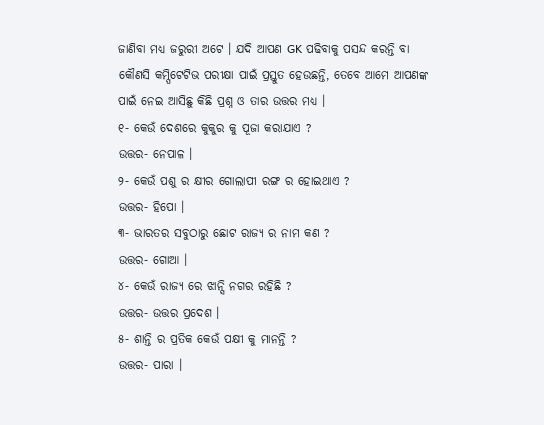ଜାଣିବା ମଧ୍ୟ ଜରୁରୀ ଅଟେ । ଯଦି ଆପଣ GK ପଢିବାକୁ ପସନ୍ଦ କରନ୍ତି ବା କୌଣସି କମ୍ପିଟେଟିଭ ପରୀକ୍ଷା ପାଇଁ ପ୍ରସ୍ତୁତ ହେଉଛନ୍ତି, ତେବେ ଆମେ ଆପଣଙ୍କ ପାଇଁ ନେଇ ଆସିଛୁ କିଛି ପ୍ରଶ୍ନ ଓ ତାର ଉତ୍ତର ମଧ୍ୟ ।
୧- କେଉଁ ଦେଶରେ କୁକୁର କୁ ପୂଜା କରାଯାଏ ?
ଉତ୍ତର- ନେପାଳ ।
୨- କେଉଁ ପଶୁ ର କ୍ଷୀର ଗୋଲାପୀ ରଙ୍ଗ ର ହୋଇଥାଏ ?
ଉତ୍ତର- ହିପୋ ।
୩- ଭାରତର ସବୁଠାରୁ ଛୋଟ ରାଜ୍ୟ ର ନାମ କଣ ?
ଉତ୍ତର- ଗୋଆ ।
୪- କେଉଁ ରାଜ୍ୟ ରେ ଝାନ୍ସି ନଗର ରହିଛି ?
ଉତ୍ତର- ଉତ୍ତର ପ୍ରଦେଶ ।
୫- ଶାନ୍ତି ର ପ୍ରତିକ କେଉଁ ପକ୍ଷୀ କୁ ମାନନ୍ତି ?
ଉତ୍ତର- ପାରା ।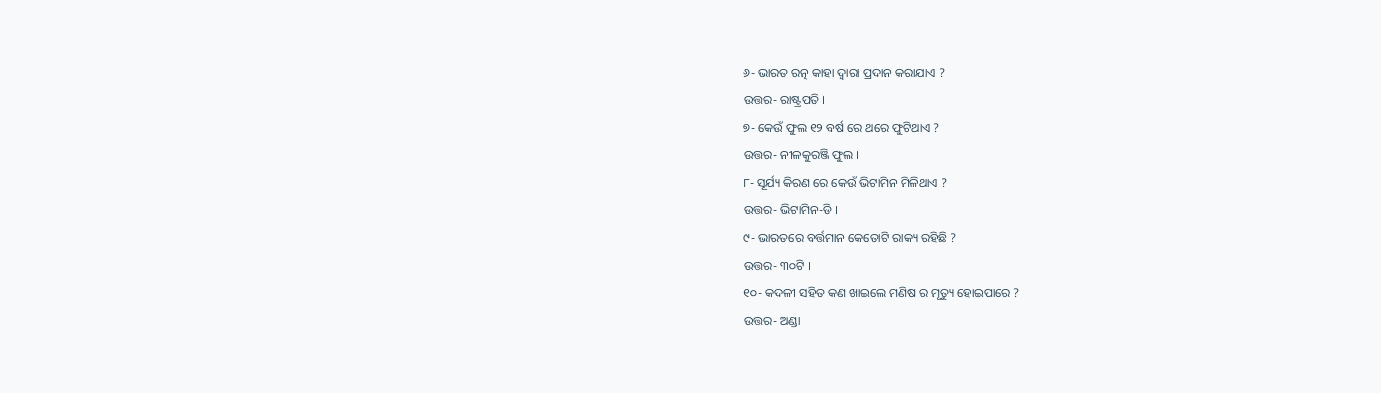୬- ଭାରତ ରତ୍ନ କାହା ଦ୍ଵାରା ପ୍ରଦାନ କରାଯାଏ ?
ଉତ୍ତର- ରାଷ୍ଟ୍ରପତି ।
୭- କେଉଁ ଫୁଲ ୧୨ ବର୍ଷ ରେ ଥରେ ଫୁଟିଥାଏ ?
ଉତ୍ତର- ନୀଳକୁରଞ୍ଜି ଫୁଲ ।
୮- ସୂର୍ଯ୍ୟ କିରଣ ରେ କେଉଁ ଭିଟାମିନ ମିଳିଥାଏ ?
ଉତ୍ତର- ଭିଟାମିନ-ଡି ।
୯- ଭାରତରେ ବର୍ତ୍ତମାନ କେତୋଟି ରାକ୍ୟ ରହିଛି ?
ଉତ୍ତର- ୩୦ଟି ।
୧୦- କଦଳୀ ସହିତ କଣ ଖାଇଲେ ମଣିଷ ର ମୃତ୍ୟୁ ହୋଇପାରେ ?
ଉତ୍ତର- ଅଣ୍ଡା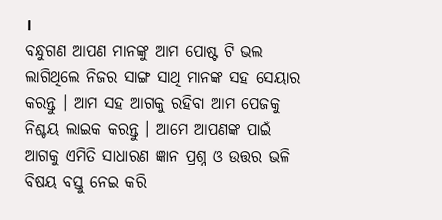।
ବନ୍ଧୁଗଣ ଆପଣ ମାନଙ୍କୁ ଆମ ପୋଷ୍ଟ ଟି ଭଲ ଲାଗିଥିଲେ ନିଜର ସାଙ୍ଗ ସାଥି ମାନଙ୍କ ସହ ସେୟାର କରନ୍ତୁ । ଆମ ସହ ଆଗକୁ ରହିବା ଆମ ପେଜକୁ ନିଶ୍ଚୟ ଲାଇକ କରନ୍ତୁ । ଆମେ ଆପଣଙ୍କ ପାଇଁ ଆଗକୁ ଏମିତି ସାଧାରଣ ଜ୍ଞାନ ପ୍ରଶ୍ନ ଓ ଉତ୍ତର ଭଳି ବିଷୟ ବସ୍ତୁ ନେଇ କରି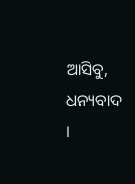ଆସିବୁ, ଧନ୍ୟବାଦ ।